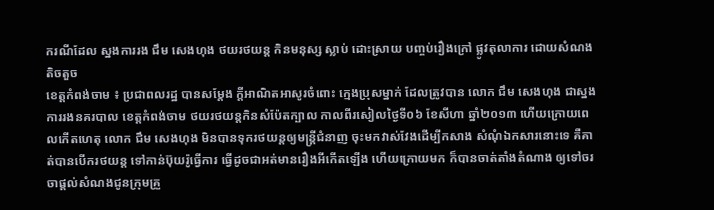ករណីដែល ស្នងការរង ជឹម សេងហុង ថយរថយន្ត កិនមនុស្ស ស្លាប់ ដោះស្រាយ បញ្ចប់រឿងក្រៅ ផ្លូវតុលាការ ដោយសំណង តិចតួច
ខេត្តកំពង់ចាម ៖ ប្រជាពលរដ្ឋ បានសម្តែង ក្តីអាណិតអាសូរចំពោះ ក្មេងប្រុសម្នាក់ ដែលត្រូវបាន លោក ជឹម សេងហុង ជាស្នងការរងនគរបាល ខេត្តកំពង់ចាម ថយរថយន្តកិនសំប៉ែតក្បាល កាលពីរសៀលថ្ងៃទី០៦ ខែសីហា ឆ្នាំ២០១៣ ហើយក្រោយពេលកើតហេតុ លោក ជឹម សេងហុង មិនបានទុករថយន្តឲ្យមន្ត្រីជំនាញ ចុះមកវាស់វែងដើម្បីកសាង សំណុំឯកសារនោះទេ គឺគាត់បានបើករថយន្ត ទៅកាន់ប៊ុយរ៉ូធ្វើការ ធ្វើដូចជាអត់មានរឿងអីកើតឡើង ហើយក្រោយមក ក៏បានចាត់តាំងតំណាង ឲ្យទៅចរចាផ្តល់សំណងជូនក្រុមគ្រួ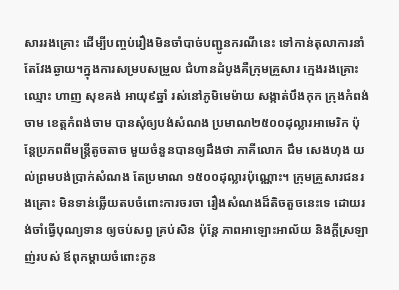សាររងគ្រោះ ដើម្បីបញ្ចប់រឿងមិនចាំបាច់បញ្ជូនករណីនេះ ទៅកាន់តុលាការនាំតែវែងឆ្ងាយ។ក្នុងការសម្របសម្រួល ជំហានដំបូងគឺក្រុមគ្រួសារ ក្មេងរងគ្រោះឈ្មោះ ហាញ សុខគង់ អាយុ៩ឆ្នាំ រស់នៅភូមិមេម៉ាយ សង្កាត់បឹងកុក ក្រុងកំពង់ចាម ខេត្តកំពង់ចាម បានសុំឲ្យបង់សំណង ប្រមាណ២៥០០ដុល្លារអាមេរិក ប៉ុន្តែប្រភពពីមន្ត្រីតូចតាច មួយចំនួនបានឲ្យដឹងថា ភាគីលោក ជឹម សេងហុង យល់ព្រមបង់ប្រាក់សំណង តែប្រមាណ ១៥០០ដុល្លារប៉ុណ្ណោះ។ ក្រុមគ្រួសារជនរងគ្រោះ មិនទាន់ឆ្លើយតបចំពោះការចរចា រឿងសំណងដ៏តិចតួចនេះទេ ដោយរង់ចាំធ្វើបុណ្យទាន ឲ្យចប់សព្វ គ្រប់សិន ប៉ុន្តែ ភាពអាឡោះអាល័យ និងក្តីស្រឡាញ់របស់ ឪពុកម្តាយចំពោះកូន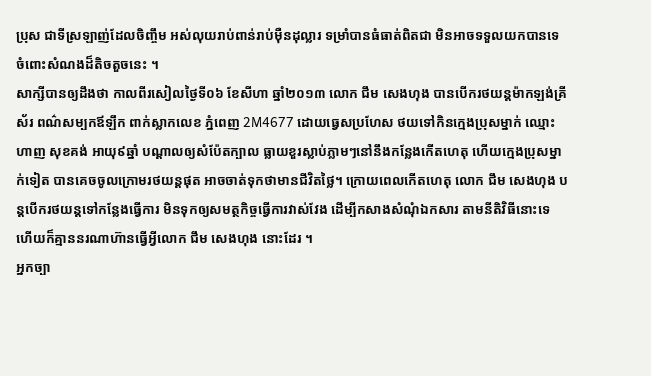ប្រុស ជាទីស្រឡាញ់ដែលចិញ្ចឹម អស់លុយរាប់ពាន់រាប់ម៉ឺនដុល្លារ ទម្រាំបានធំធាត់ពិតជា មិនអាចទទួលយកបានទេ ចំពោះសំណងដ៏តិចតួចនេះ ។
សាក្សីបានឲ្យដឹងថា កាលពីរសៀលថ្ងៃទី០៦ ខែសីហា ឆ្នាំ២០១៣ លោក ជឹម សេងហុង បានបើករថយន្តម៉ាកឡង់គ្រីស័រ ពណ៌សម្បកឪឡឹក ពាក់ស្លាកលេខ ភ្នំពេញ 2M4677 ដោយធ្វេសប្រហែស ថយទៅកិនក្មេងប្រុសម្នាក់ ឈ្មោះ ហាញ សុខគង់ អាយុ៩ឆ្នាំ បណ្តាលឲ្យសំប៉ែតក្បាល ធ្លាយខួរស្លាប់ភ្លាមៗនៅនឹងកន្លែងកើតហេតុ ហើយក្មេងប្រុសម្នាក់ទៀត បានគេចចូលក្រោមរថយន្តផុត អាចចាត់ទុកថាមានជីវិតថ្លៃ។ ក្រោយពេលកើតហេតុ លោក ជឹម សេងហុង បន្តបើករថយន្តទៅកន្លែងធ្វើការ មិនទុកឲ្យសមត្ថកិច្ចធ្វើការវាស់វែង ដើម្បីកសាងសំណុំឯកសារ តាមនីតិវិធីនោះទេ ហើយក៏គ្មាននរណាហ៊ានធ្វើអ្វីលោក ជឹម សេងហុង នោះដែរ ។
អ្នកច្បា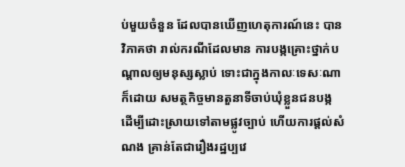ប់មួយចំនួន ដែលបានឃើញហេតុការណ៍នេះ បានវិភាគថា រាល់ករណីដែលមាន ការបង្កគ្រោះថ្នាក់បណ្តាលឲ្យមនុស្សស្លាប់ ទោះជាក្នុងកាលៈទេសៈណាក៏ដោយ សមត្ថកិច្ចមានតួនាទីចាប់ឃុំខ្លួនជនបង្ក ដើម្បីដោះស្រាយទៅតាមផ្លូវច្បាប់ ហើយការផ្តល់សំណង គ្រាន់តែជារឿងរដ្ឋប្បវេ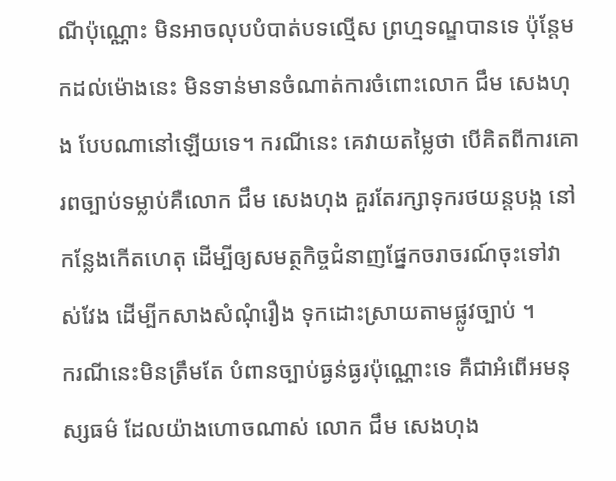ណីប៉ុណ្ណោះ មិនអាចលុបបំបាត់បទល្មើស ព្រហ្មទណ្ឌបានទេ ប៉ុន្តែមកដល់ម៉ោងនេះ មិនទាន់មានចំណាត់ការចំពោះលោក ជឹម សេងហុង បែបណានៅឡើយទេ។ ករណីនេះ គេវាយតម្លៃថា បើគិតពីការគោរពច្បាប់ទម្លាប់គឺលោក ជឹម សេងហុង គួរតែរក្សាទុករថយន្តបង្ក នៅកន្លែងកើតហេតុ ដើម្បីឲ្យសមត្ថកិច្ចជំនាញផ្នែកចរាចរណ៍ចុះទៅវាស់វែង ដើម្បីកសាងសំណុំរឿង ទុកដោះស្រាយតាមផ្លូវច្បាប់ ។
ករណីនេះមិនត្រឹមតែ បំពានច្បាប់ធ្ងន់ធ្ងរប៉ុណ្ណោះទេ គឺជាអំពើអមនុស្សធម៌ ដែលយ៉ាងហោចណាស់ លោក ជឹម សេងហុង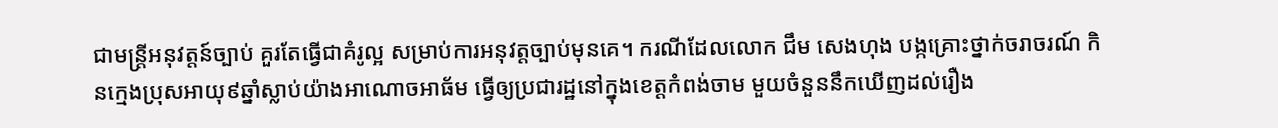ជាមន្ត្រីអនុវត្តន៍ច្បាប់ គួរតែធ្វើជាគំរូល្អ សម្រាប់ការអនុវត្តច្បាប់មុនគេ។ ករណីដែលលោក ជឹម សេងហុង បង្កគ្រោះថ្នាក់ចរាចរណ៍ កិនក្មេងប្រុសអាយុ៩ឆ្នាំស្លាប់យ៉ាងអាណោចអាធ័ម ធ្វើឲ្យប្រជារដ្ឋនៅក្នុងខេត្តកំពង់ចាម មួយចំនួននឹកឃើញដល់រឿង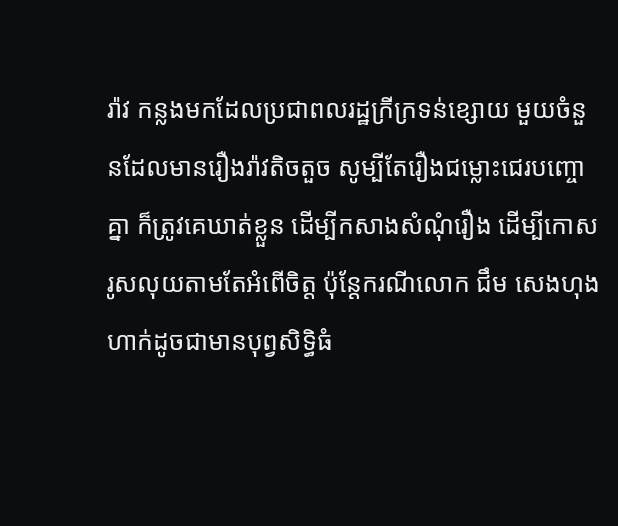រ៉ាវ កន្លងមកដែលប្រជាពលរដ្ឋក្រីក្រទន់ខ្សោយ មួយចំនួនដែលមានរឿងរ៉ាវតិចតួច សូម្បីតែរឿងជម្លោះជេរបញ្ចោគ្នា ក៏ត្រូវគេឃាត់ខ្លួន ដើម្បីកសាងសំណុំរឿង ដើម្បីកោសរូសលុយតាមតែអំពើចិត្ត ប៉ុន្តែករណីលោក ជឹម សេងហុង ហាក់ដូចជាមានបុព្វសិទ្ធិធំ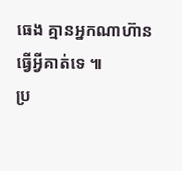ធេង គ្មានអ្នកណាហ៊ានធ្វើអ្វីគាត់ទេ ៕
ប្រ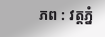ភព : វត្តភ្នំ